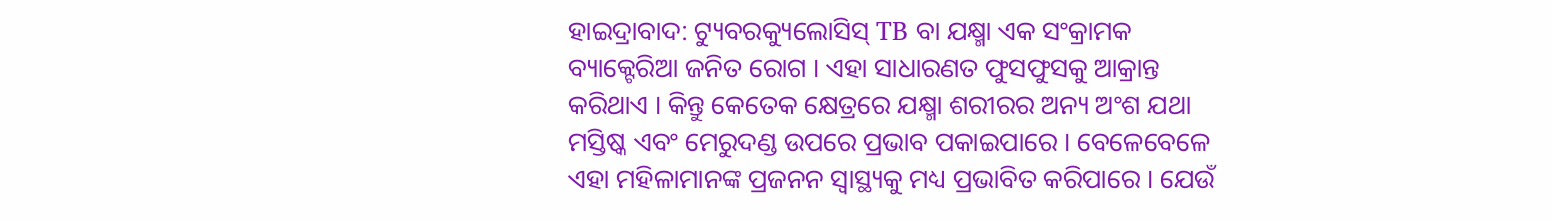ହାଇଦ୍ରାବାଦ: ଟ୍ୟୁବରକ୍ୟୁଲୋସିସ୍ TB ବା ଯକ୍ଷ୍ମା ଏକ ସଂକ୍ରାମକ ବ୍ୟାକ୍ଟେରିଆ ଜନିତ ରୋଗ । ଏହା ସାଧାରଣତ ଫୁସଫୁସକୁ ଆକ୍ରାନ୍ତ କରିଥାଏ । କିନ୍ତୁ କେତେକ କ୍ଷେତ୍ରରେ ଯକ୍ଷ୍ମା ଶରୀରର ଅନ୍ୟ ଅଂଶ ଯଥା ମସ୍ତିଷ୍କ ଏବଂ ମେରୁଦଣ୍ଡ ଉପରେ ପ୍ରଭାବ ପକାଇପାରେ । ବେଳେବେଳେ ଏହା ମହିଳାମାନଙ୍କ ପ୍ରଜନନ ସ୍ବାସ୍ଥ୍ୟକୁ ମଧ୍ୟ ପ୍ରଭାବିତ କରିପାରେ । ଯେଉଁ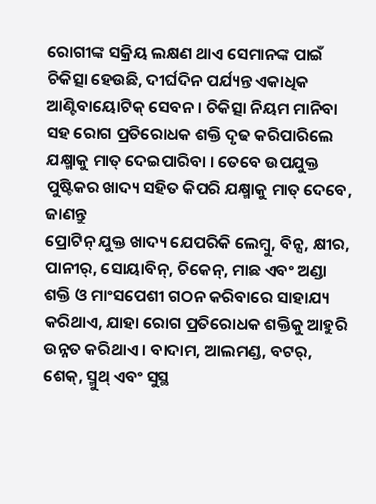ରୋଗୀଙ୍କ ସକ୍ରିୟ ଲକ୍ଷଣ ଥାଏ ସେମାନଙ୍କ ପାଇଁ ଚିକିତ୍ସା ହେଉଛି, ଦୀର୍ଘଦିନ ପର୍ଯ୍ୟନ୍ତ ଏକାଧିକ ଆଣ୍ଟିବାୟୋଟିକ୍ ସେବନ । ଚିକିତ୍ସା ନିୟମ ମାନିବା ସହ ରୋଗ ପ୍ରତିରୋଧକ ଶକ୍ତି ଦୃଢ କରିପାରିଲେ ଯକ୍ଷ୍ମାକୁ ମାତ୍ ଦେଇପାରିବା । ତେବେ ଉପଯୁକ୍ତ ପୁଷ୍ଟିକର ଖାଦ୍ୟ ସହିତ କିପରି ଯକ୍ଷ୍ମାକୁ ମାତ୍ ଦେବେ, ଜାଣନ୍ତୁ
ପ୍ରୋଟିନ୍ ଯୁକ୍ତ ଖାଦ୍ୟ ଯେପରିକି ଲେମ୍ବୁ, ବିନ୍ସ, କ୍ଷୀର, ପାନୀର୍, ସୋୟାବିନ୍, ଚିକେନ୍, ମାଛ ଏବଂ ଅଣ୍ଡା ଶକ୍ତି ଓ ମାଂସପେଶୀ ଗଠନ କରିବାରେ ସାହାଯ୍ୟ କରିଥାଏ, ଯାହା ରୋଗ ପ୍ରତିରୋଧକ ଶକ୍ତିକୁ ଆହୁରି ଉନ୍ନତ କରିଥାଏ । ବାଦାମ, ଆଲମଣ୍ଡ, ବଟର୍, ଶେକ୍, ସ୍ମୁଥ୍ ଏବଂ ସୁସ୍ଥ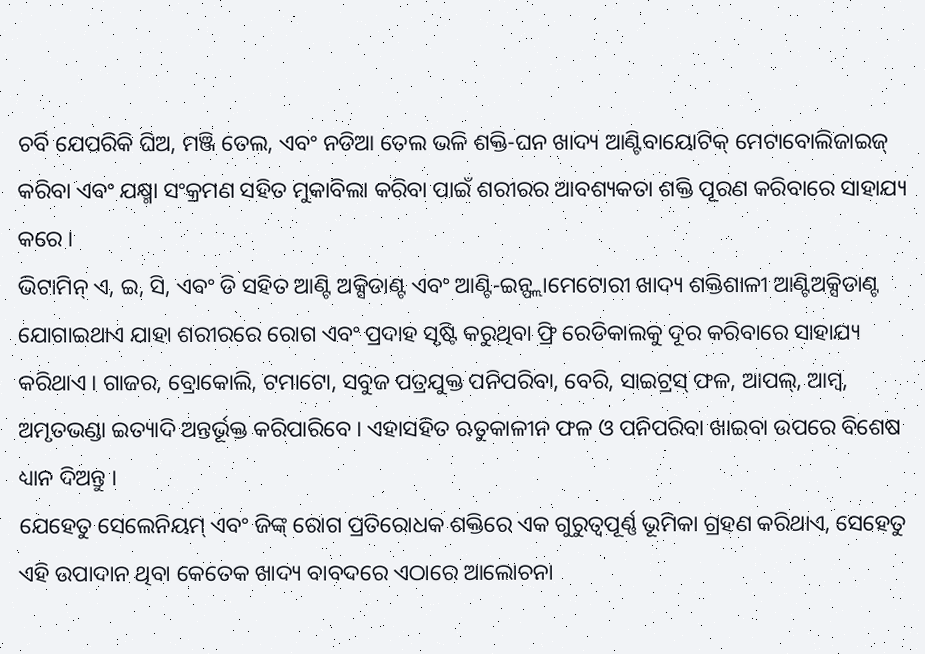ଚର୍ବି ଯେପରିକି ଘିଅ, ମଞ୍ଜି ତେଲ, ଏବଂ ନଡିଆ ତେଲ ଭଳି ଶକ୍ତି-ଘନ ଖାଦ୍ୟ ଆଣ୍ଟିବାୟୋଟିକ୍ ମେଟାବୋଲିଜାଇଜ୍ କରିବା ଏବଂ ଯକ୍ଷ୍ମା ସଂକ୍ରମଣ ସହିତ ମୁକାବିଲା କରିବା ପାଇଁ ଶରୀରର ଆବଶ୍ୟକତା ଶକ୍ତି ପୂରଣ କରିବାରେ ସାହାଯ୍ୟ କରେ ।
ଭିଟାମିନ୍ ଏ, ଇ, ସି, ଏବଂ ଡି ସହିତ ଆଣ୍ଟି ଅକ୍ସିଡାଣ୍ଟ ଏବଂ ଆଣ୍ଟି-ଇନ୍ଫ୍ଲାମେଟୋରୀ ଖାଦ୍ୟ ଶକ୍ତିଶାଳୀ ଆଣ୍ଟିଅକ୍ସିଡାଣ୍ଟ ଯୋଗାଇଥାଏ ଯାହା ଶରୀରରେ ରୋଗ ଏବଂ ପ୍ରଦାହ ସୃଷ୍ଟି କରୁଥିବା ଫ୍ରି ରେଡିକାଲକୁ ଦୂର କରିବାରେ ସାହାଯ୍ୟ କରିଥାଏ । ଗାଜର, ବ୍ରୋକୋଲି, ଟମାଟୋ, ସବୁଜ ପତ୍ରଯୁକ୍ତ ପନିପରିବା, ବେରି, ସାଇଟ୍ରସ୍ ଫଳ, ଆପଲ୍, ଆମ୍ବ, ଅମୃତଭଣ୍ଡା ଇତ୍ୟାଦି ଅନ୍ତର୍ଭୂକ୍ତ କରିପାରିବେ । ଏହାସହିତ ଋତୁକାଳୀନ ଫଳ ଓ ପନିପରିବା ଖାଇବା ଉପରେ ବିଶେଷ ଧ୍ୟାନ ଦିଅନ୍ତୁ ।
ଯେହେତୁ ସେଲେନିୟମ୍ ଏବଂ ଜିଙ୍କ୍ ରୋଗ ପ୍ରତିରୋଧକ ଶକ୍ତିରେ ଏକ ଗୁରୁତ୍ୱପୂର୍ଣ୍ଣ ଭୂମିକା ଗ୍ରହଣ କରିଥାଏ, ସେହେତୁ ଏହି ଉପାଦାନ ଥିବା କେତେକ ଖାଦ୍ୟ ବାବଦରେ ଏଠାରେ ଆଲୋଚନା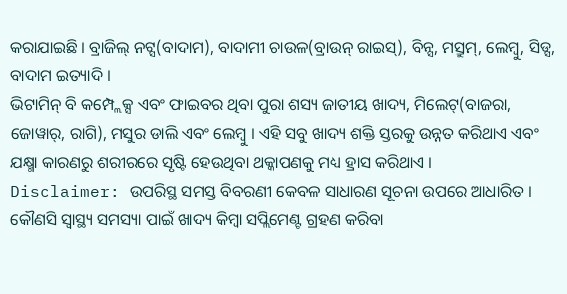କରାଯାଇଛି । ବ୍ରାଜିଲ୍ ନଟ୍ସ(ବାଦାମ), ବାଦାମୀ ଚାଉଳ(ବ୍ରାଉନ୍ ରାଇସ୍), ବିନ୍ସ, ମସ୍ରୁମ୍, ଲେମ୍ବୁ, ସିଡ୍ସ, ବାଦାମ ଇତ୍ୟାଦି ।
ଭିଟାମିନ୍ ବି କମ୍ପ୍ଲେକ୍ସ ଏବଂ ଫାଇବର ଥିବା ପୁରା ଶସ୍ୟ ଜାତୀୟ ଖାଦ୍ୟ, ମିଲେଟ୍(ବାଜରା, ଜୋୱାର୍, ରାଗି), ମସୁର ଡାଲି ଏବଂ ଲେମ୍ବୁ । ଏହି ସବୁ ଖାଦ୍ୟ ଶକ୍ତି ସ୍ତରକୁ ଉନ୍ନତ କରିଥାଏ ଏବଂ ଯକ୍ଷ୍ମା କାରଣରୁ ଶରୀରରେ ସୃଷ୍ଟି ହେଉଥିବା ଥକ୍କାପଣକୁ ମଧ୍ୟ ହ୍ରାସ କରିଥାଏ ।
Disclaimer: ଉପରିସ୍ଥ ସମସ୍ତ ବିବରଣୀ କେବଳ ସାଧାରଣ ସୂଚନା ଉପରେ ଆଧାରିତ । କୌଣସି ସ୍ବାସ୍ଥ୍ୟ ସମସ୍ୟା ପାଇଁ ଖାଦ୍ୟ କିମ୍ବା ସପ୍ଲିମେଣ୍ଟ ଗ୍ରହଣ କରିବା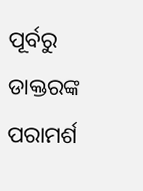ପୂର୍ବରୁ ଡାକ୍ତରଙ୍କ ପରାମର୍ଶ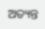ଅତ୍ୟନ୍ତ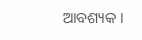ଆବଶ୍ୟକ ।